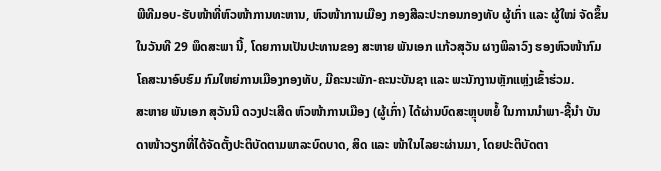ພີທີມອບ-ຮັບໜ້າທີ່ຫົວໜ້າການທະຫານ, ຫົວໜ້າການເມືອງ ກອງສີລະປະກອນກອງທັບ ຜູ້ເກົ່າ ແລະ ຜູ້ໃໝ່ ຈັດຂຶ້ນໃນວັນທີ 29 ພຶດສະພາ ນີ້, ໂດຍການເປັນປະທານຂອງ ສະຫາຍ ພັນເອກ ແກ້ວສຸວັນ ຜາງພິລາວົງ ຮອງຫົວໜ້າກົມໂຄສະນາອົບຮົມ ກົມໃຫຍ່ການເມືອງກອງທັບ, ມີຄະນະພັກ-ຄະນະບັນຊາ ແລະ ພະນັກງານຫຼັກແຫຼ່ງເຂົ້າຮ່ວມ.
ສະຫາຍ ພັນເອກ ສຸວັນນີ ດວງປະເສີດ ຫົວໜ້າການເມືອງ (ຜູ້ເກົ່າ) ໄດ້ຜ່ານບົດສະຫຼຸບຫຍໍ້ ໃນການນຳພາ-ຊີ້ນຳ ບັນດາໜ້າວຽກທີ່ໄດ້ຈັດຕັ້ງປະຕິບັດຕາມພາລະບົດບາດ, ສິດ ແລະ ໜ້າໃນໄລຍະຜ່ານມາ, ໂດຍປະຕິບັດຕາ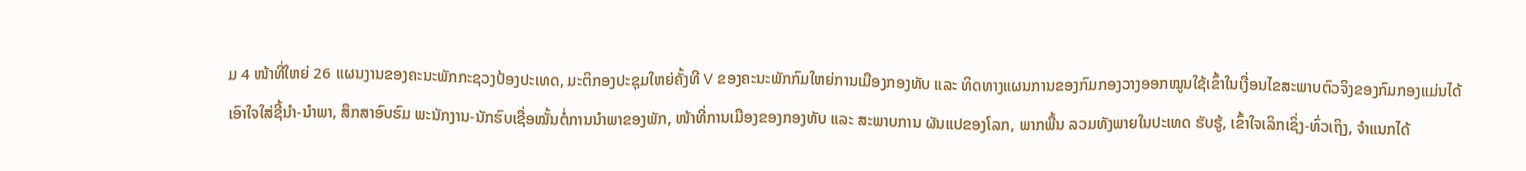ມ 4 ໜ້າທີ່ໃຫຍ່ 26 ແຜນງານຂອງຄະນະພັກກະຊວງປ້ອງປະເທດ, ມະຕິກອງປະຊຸມໃຫຍ່ຄັ້ງທີ V ຂອງຄະນະພັກກົມໃຫຍ່ການເມືອງກອງທັບ ແລະ ທິດທາງແຜນການຂອງກົມກອງວາງອອກໝູນໃຊ້ເຂົ້າໃນເງື່ອນໄຂສະພາບຕົວຈິງຂອງກົມກອງແມ່ນໄດ້ເອົາໃຈໃສ່ຊີ້ນໍາ-ນໍາພາ, ສຶກສາອົບຮົມ ພະນັກງານ-ນັກຮົບເຊື່ອໝັ້ນຕໍ່ການນໍາພາຂອງພັກ, ໜ້າທີ່ການເມືອງຂອງກອງທັບ ແລະ ສະພາບການ ຜັນແປຂອງໂລກ, ພາກພື້ນ ລວມທັງພາຍໃນປະເທດ ຮັບຮູ້, ເຂົ້າໃຈເລິກເຊິ່ງ-ທົ່ວເຖິງ, ຈໍາແນກໄດ້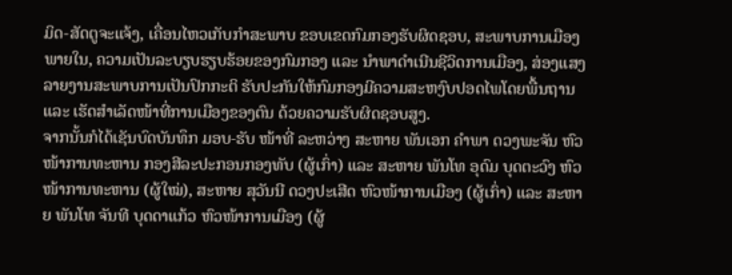ມິດ-ສັດຕູຈະແຈ້ງ, ເຄື່ອນໄຫວເກັບກຳສະພາບ ຂອບເຂດກົມກອງຮັບຜິດຊອບ, ສະພາບການເມືອງ ພາຍໃນ, ຄວາມເປັນລະບຽບຮຽບຮ້ອຍຂອງກົມກອງ ແລະ ນໍາພາດໍາເນີນຊີວິດການເມືອງ, ສ່ອງແສງ ລາຍງານສະພາບການເປັນປົກກະຕິ ຮັບປະກັນໃຫ້ກົມກອງມີຄວາມສະຫງົບປອດໄພໂດຍພື້ນຖານ ແລະ ເຮັດສຳເລັດໜ້າທີ່ການເມືອງຂອງຕົນ ດ້ວຍຄວາມຮັບຜິດຊອບສູງ.
ຈາກນັ້ນກໍໄດ້ເຊັນບົດບັນທຶກ ມອບ-ຮັບ ໜ້າທີ່ ລະຫວ່າງ ສະຫາຍ ພັນເອກ ຄຳພາ ດວງພະຈັນ ຫົວໜ້າການທະຫານ ກອງສີລະປະກອນກອງທັບ (ຜູ້ເກົ່າ) ແລະ ສະຫາຍ ພັນໂທ ອຸດົມ ບຸດຕະວົງ ຫົວໜ້າການທະຫານ (ຜູ້ໃໝ່), ສະຫາຍ ສຸວັນນີ ດວງປະເສີດ ຫົວໜ້າການເມືອງ (ຜູ້ເກົ່າ) ແລະ ສະຫາຍ ພັນໂທ ຈັນທີ ບຸດດາແກ້ວ ຫົວໜ້າການເມືອງ (ຜູ້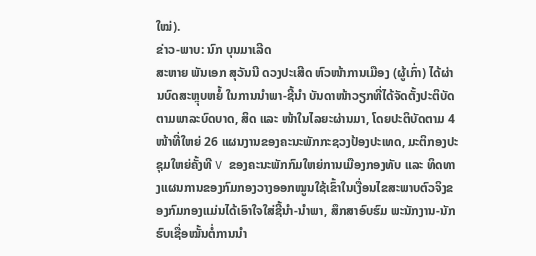ໃໝ່).
ຂ່າວ-ພາບ: ນົກ ບຸນມາເລີດ
ສະຫາຍ ພັນເອກ ສຸວັນນີ ດວງປະເສີດ ຫົວໜ້າການເມືອງ (ຜູ້ເກົ່າ) ໄດ້ຜ່ານບົດສະຫຼຸບຫຍໍ້ ໃນການນຳພາ-ຊີ້ນຳ ບັນດາໜ້າວຽກທີ່ໄດ້ຈັດຕັ້ງປະຕິບັດຕາມພາລະບົດບາດ, ສິດ ແລະ ໜ້າໃນໄລຍະຜ່ານມາ, ໂດຍປະຕິບັດຕາມ 4 ໜ້າທີ່ໃຫຍ່ 26 ແຜນງານຂອງຄະນະພັກກະຊວງປ້ອງປະເທດ, ມະຕິກອງປະຊຸມໃຫຍ່ຄັ້ງທີ V ຂອງຄະນະພັກກົມໃຫຍ່ການເມືອງກອງທັບ ແລະ ທິດທາງແຜນການຂອງກົມກອງວາງອອກໝູນໃຊ້ເຂົ້າໃນເງື່ອນໄຂສະພາບຕົວຈິງຂອງກົມກອງແມ່ນໄດ້ເອົາໃຈໃສ່ຊີ້ນໍາ-ນໍາພາ, ສຶກສາອົບຮົມ ພະນັກງານ-ນັກຮົບເຊື່ອໝັ້ນຕໍ່ການນໍາ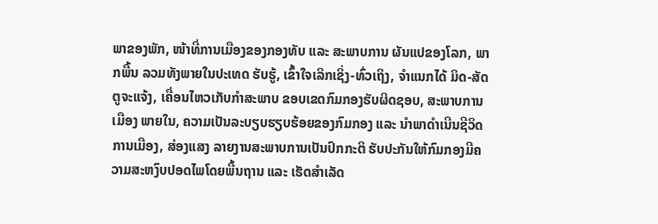ພາຂອງພັກ, ໜ້າທີ່ການເມືອງຂອງກອງທັບ ແລະ ສະພາບການ ຜັນແປຂອງໂລກ, ພາກພື້ນ ລວມທັງພາຍໃນປະເທດ ຮັບຮູ້, ເຂົ້າໃຈເລິກເຊິ່ງ-ທົ່ວເຖິງ, ຈໍາແນກໄດ້ ມິດ-ສັດຕູຈະແຈ້ງ, ເຄື່ອນໄຫວເກັບກຳສະພາບ ຂອບເຂດກົມກອງຮັບຜິດຊອບ, ສະພາບການເມືອງ ພາຍໃນ, ຄວາມເປັນລະບຽບຮຽບຮ້ອຍຂອງກົມກອງ ແລະ ນໍາພາດໍາເນີນຊີວິດການເມືອງ, ສ່ອງແສງ ລາຍງານສະພາບການເປັນປົກກະຕິ ຮັບປະກັນໃຫ້ກົມກອງມີຄວາມສະຫງົບປອດໄພໂດຍພື້ນຖານ ແລະ ເຮັດສຳເລັດ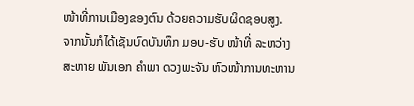ໜ້າທີ່ການເມືອງຂອງຕົນ ດ້ວຍຄວາມຮັບຜິດຊອບສູງ.
ຈາກນັ້ນກໍໄດ້ເຊັນບົດບັນທຶກ ມອບ-ຮັບ ໜ້າທີ່ ລະຫວ່າງ ສະຫາຍ ພັນເອກ ຄຳພາ ດວງພະຈັນ ຫົວໜ້າການທະຫານ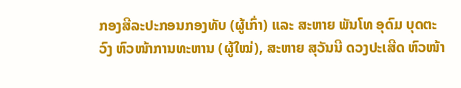ກອງສີລະປະກອນກອງທັບ (ຜູ້ເກົ່າ) ແລະ ສະຫາຍ ພັນໂທ ອຸດົມ ບຸດຕະວົງ ຫົວໜ້າການທະຫານ (ຜູ້ໃໝ່), ສະຫາຍ ສຸວັນນີ ດວງປະເສີດ ຫົວໜ້າ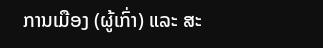ການເມືອງ (ຜູ້ເກົ່າ) ແລະ ສະ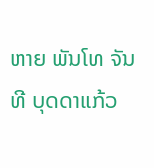ຫາຍ ພັນໂທ ຈັນທີ ບຸດດາແກ້ວ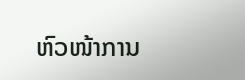ຫົວໜ້າການ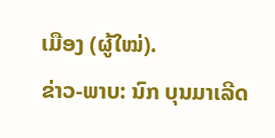ເມືອງ (ຜູ້ໃໝ່).
ຂ່າວ-ພາບ: ນົກ ບຸນມາເລີດ